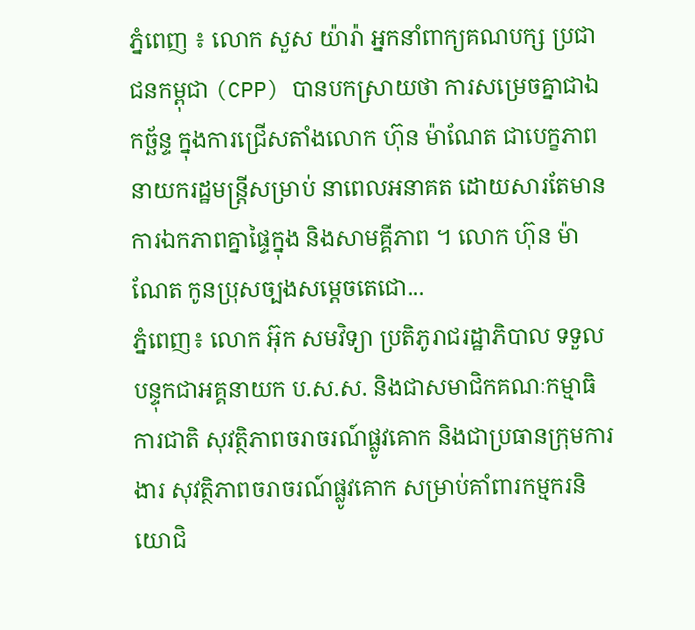ភ្នំពេញ ៖ លោក សួស យ៉ារ៉ា អ្នកនាំពាក្យគណបក្ស ប្រជាជនកម្ពុជា (CPP) បានបកស្រាយថា ការសម្រេចគ្នាជាឯកច្ឆ័ន្ទ ក្នុងការជ្រើសតាំងលោក ហ៊ុន ម៉ាណែត ជាបេក្ខភាពនាយករដ្ឋមន្ដ្រីសម្រាប់ នាពេលអនាគត ដោយសារតែមានការឯកភាពគ្នាផ្ទៃក្នុង និងសាមគ្គីភាព ។ លោក ហ៊ុន ម៉ាណែត កូនប្រុសច្បងសម្តេចតេជោ...
ភ្នំពេញ៖ លោក អ៊ុក សមវិទ្យា ប្រតិភូរាជរដ្ឋាភិបាល ទទួលបន្ទុកជាអគ្គនាយក ប.ស.ស. និងជាសមាជិកគណៈកម្មាធិការជាតិ សុវត្ថិភាពចរាចរណ៍ផ្លូវគោក និងជាប្រធានក្រុមការងារ សុវត្ថិភាពចរាចរណ៍ផ្លូវគោក សម្រាប់គាំពារកម្មករនិយោជិ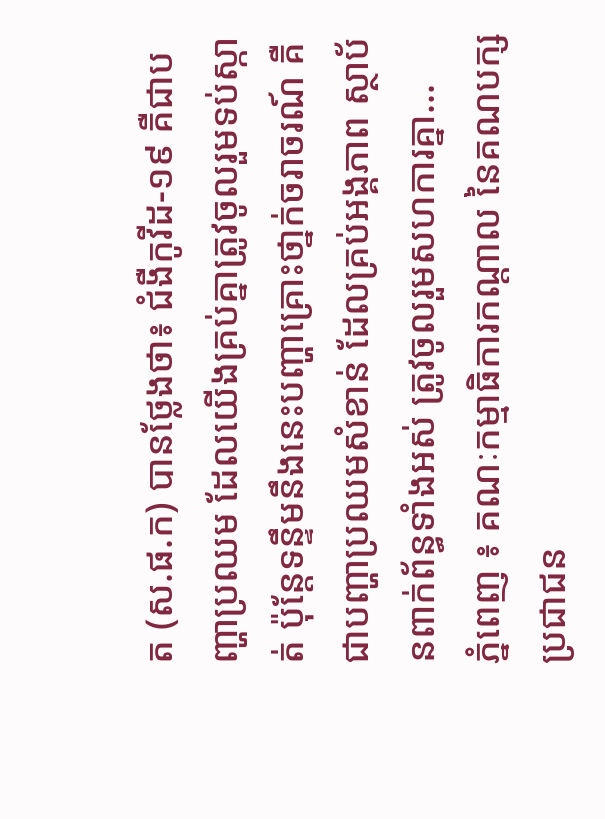ត (ស.ផ.ក) បានថ្លែងថា៖ ជំងឺកូវីដ-១៩ គឺជាបញ្ហាប្រឈម ដែលយើងគ្រប់គ្នាត្រូវចូលរួមទប់ស្កាត់ ប៉ុន្ដែទន្ទឹមនឹងនេះបញ្ហាគ្រោះថា្នក់ចរាចរណ៍ គឺជាបញ្ហាប្រឈមសំខាន់ ដែលគ្រប់អង្គភាព ស្ថាប័នពាក់ព័ន្ធទាំងអស់ ត្រូវចូលរួមសហការគ្នា...
ភ្នំពេញ ៖ គណៈកម្មាធិការកណ្តាល នៃគណបក្សប្រជាជន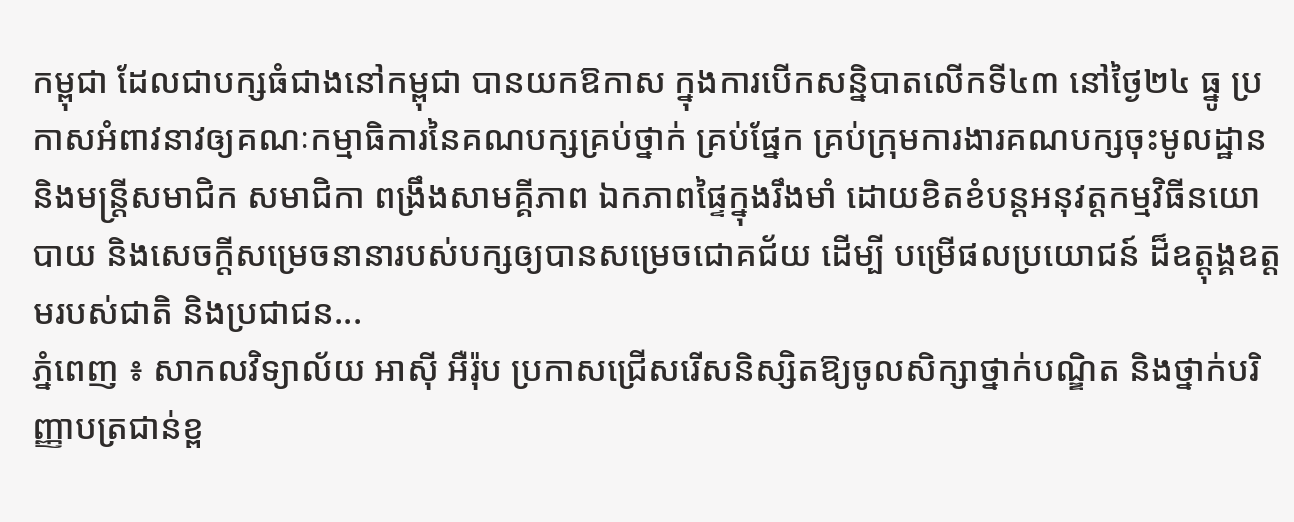កម្ពុជា ដែលជាបក្សធំជាងនៅកម្ពុជា បានយកឱកាស ក្នុងការបើកសន្និបាតលើកទី៤៣ នៅថ្ងៃ២៤ ធ្នូ ប្រកាសអំពាវនាវឲ្យគណៈកម្មាធិការនៃគណបក្សគ្រប់ថ្នាក់ គ្រប់ផ្នែក គ្រប់ក្រុមការងារគណបក្សចុះមូលដ្ឋាន និងមន្ត្រីសមាជិក សមាជិកា ពង្រឹងសាមគ្គីភាព ឯកភាពផ្ទៃក្នុងរឹងមាំ ដោយខិតខំបន្តអនុវត្តកម្មវិធីនយោបាយ និងសេចក្តីសម្រេចនានារបស់បក្សឲ្យបានសម្រេចជោគជ័យ ដើម្បី បម្រើផលប្រយោជន៍ ដ៏ឧត្តុង្គឧត្តមរបស់ជាតិ និងប្រជាជន...
ភ្នំពេញ ៖ សាកលវិទ្យាល័យ អាស៊ី អឺរ៉ុប ប្រកាសជ្រើសរើសនិស្សិតឱ្យចូលសិក្សាថ្នាក់បណ្ឌិត និងថ្នាក់បរិញ្ញាបត្រជាន់ខ្ព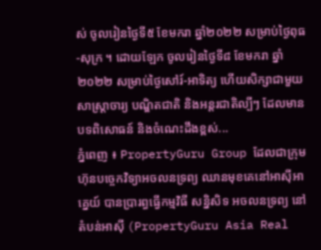ស់ ចូលរៀនថ្ងៃទី៥ ខែមករា ឆ្នាំ២០២២ សម្រាប់ថ្ងៃពុធ-សុក្រ ។ ដោយឡែក ចូលរៀនថ្ងៃទី៨ ខែមករា ឆ្នាំ២០២២ សម្រាប់ថ្ងៃសៅរ៍-អាទិត្យ ហើយសិក្សាជាមួយសាស្រ្តាចារ្យ បណ្ឌិតជាតិ និងអន្តរជាតិល្បីៗ ដែលមានបទពិសោធន៍ និងចំណេះដឹងខ្ពស់...
ភ្នំពេញ ៖ PropertyGuru Group ដែលជាក្រុមហ៊ុនបច្ចេកវិទ្យាអចលនទ្រព្យ ឈានមុខគេនៅអាស៊ីអាគ្នេយ៍ បានប្រារព្ធធ្វើកម្មវិធី សន្និសិទ អចលនទ្រព្យ នៅតំបន់អាស៊ី (PropertyGuru Asia Real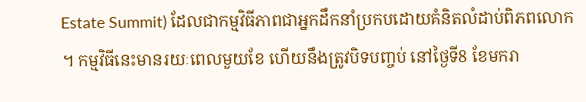Estate Summit) ដែលជាកម្មវិធីភាពជាអ្នកដឹកនាំប្រកបដោយគំនិតលំដាប់ពិភពលោក ។ កម្មវិធីនេះមានរយៈពេលមួយខែ ហើយនឹងត្រូវបិទបញ្ចប់ នៅថ្ងៃទី8 ខែមករា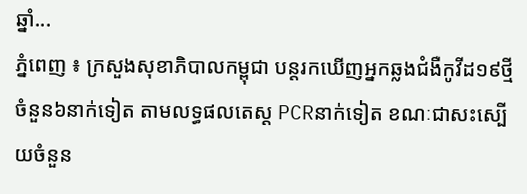ឆ្នាំ...
ភ្នំពេញ ៖ ក្រសួងសុខាភិបាលកម្ពុជា បន្តរកឃើញអ្នកឆ្លងជំងឺកូវីដ១៩ថ្មីចំនួន៦នាក់ទៀត តាមលទ្ធផលតេស្ត PCRនាក់ទៀត ខណៈជាសះស្បើយចំនួន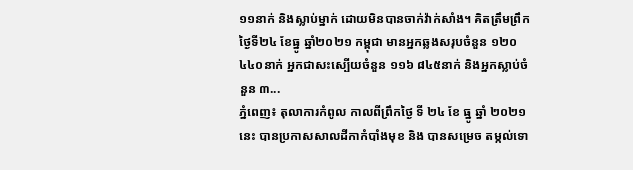១១នាក់ និងស្លាប់ម្នាក់ ដោយមិនបានចាក់វ៉ាក់សាំង។ គិតត្រឹមព្រឹក ថ្ងៃទី២៤ ខែធ្នូ ឆ្នាំ២០២១ កម្ពុជា មានអ្នកឆ្លងសរុបចំនួន ១២០ ៤៤០នាក់ អ្នកជាសះស្បើយចំនួន ១១៦ ៨៤៥នាក់ និងអ្នកស្លាប់ចំនួន ៣...
ភ្នំពេញ៖ តុលាការកំពូល កាលពីព្រឹកថ្ងៃ ទី ២៤ ខែ ធ្នូ ឆ្នាំ ២០២១ នេះ បានប្រកាសសាលដីកាកំបាំងមុខ និង បានសម្រេច តម្កល់ទោ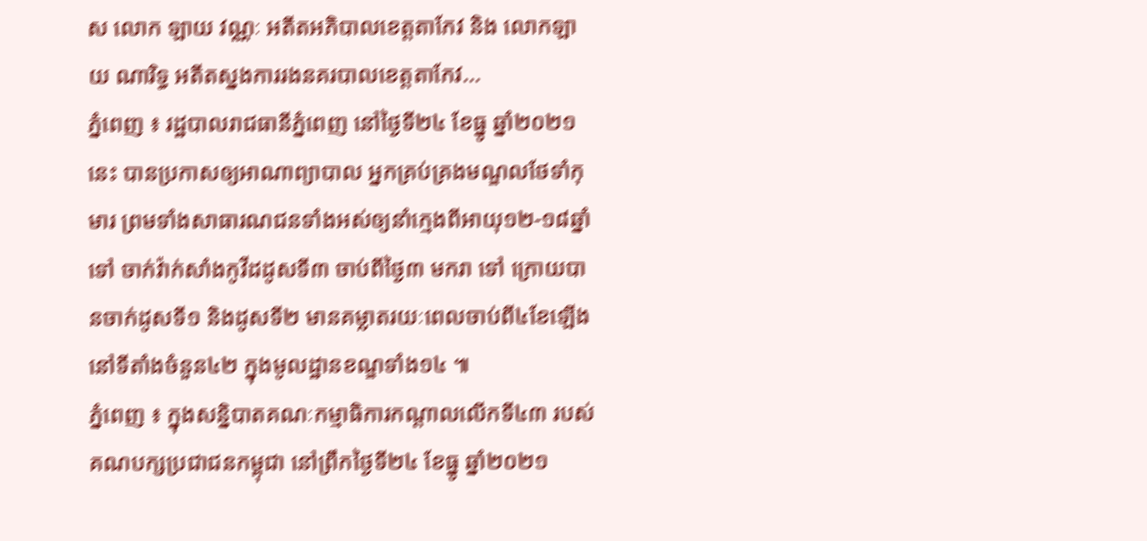ស លោក ឡាយ វណ្ណៈ អតីតអភិបាលខេត្តតាកែវ និង លោកឡាយ ណារិទ្ធ អតីតស្នងការរងនគរបាលខេត្តតាកែវ...
ភ្នំពេញ ៖ រដ្ឋបាលរាជធានីភ្នំពេញ នៅថ្ងៃទី២៤ ខែធ្នូ ឆ្នាំ២០២១នេះ បានប្រកាសឲ្យអាណាព្យាបាល អ្នកគ្រប់គ្រងមណ្ឌលថែទាំកុមារ ព្រមទាំងសាធារណជនទាំងអស់ឲ្យនាំក្មេងពីអាយុ១២-១៨ឆ្នាំទៅ ចាក់វ៉ាក់សាំងកូវីដដូសទី៣ ចាប់ពីថ្ងៃ៣ មករា ទៅ ក្រោយបានចាក់ដូសទី១ និងដូសទី២ មានគម្លាតរយៈពេលចាប់ពី៤ខែឡើង នៅទីតាំងចំនួន៤២ ក្នុងមូលដ្ឋានខណ្ឌទាំង១៤ ៕
ភ្នំពេញ ៖ ក្នុងសន្និបាតគណៈកម្មាធិការកណ្តាលលើកទី៤៣ របស់គណបក្សប្រជាជនកម្ពុជា នៅព្រឹកថ្ងៃទី២៤ ខែធ្នូ ឆ្នាំ២០២១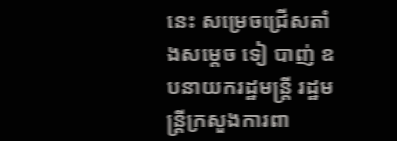នេះ សម្រេចជ្រើសតាំងសម្តេច ទៀ បាញ់ ឧបនាយករដ្ឋមន្រ្តី រដ្ឋមន្រ្តីក្រសួងការពា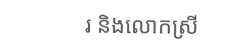រ និងលោកស្រី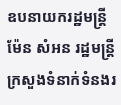ឧបនាយករដ្ឋមន្រ្តី ម៉ែន សំអន រដ្ឋមន្រ្តីក្រសួងទំនាក់ទំនងរ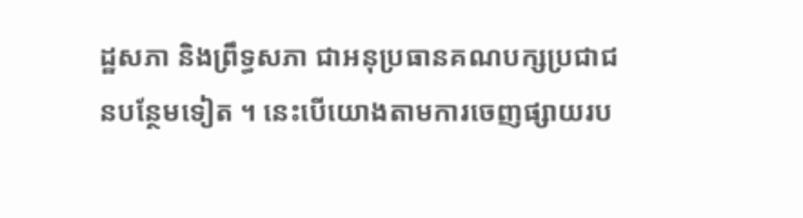ដ្ឋសភា និងព្រឹទ្ធសភា ជាអនុប្រធានគណបក្សប្រជាជនបន្ថែមទៀត ។ នេះបើយោងតាមការចេញផ្សាយរប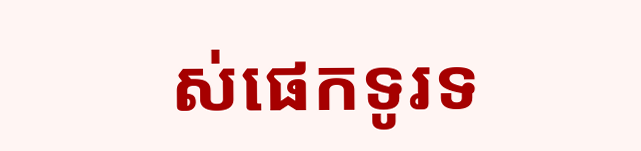ស់ផេកទូរទ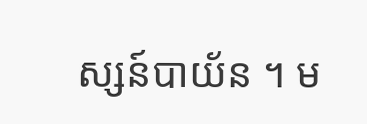ស្សន៍បាយ័ន ។ ម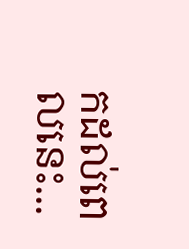កដល់ពេលនេះ...